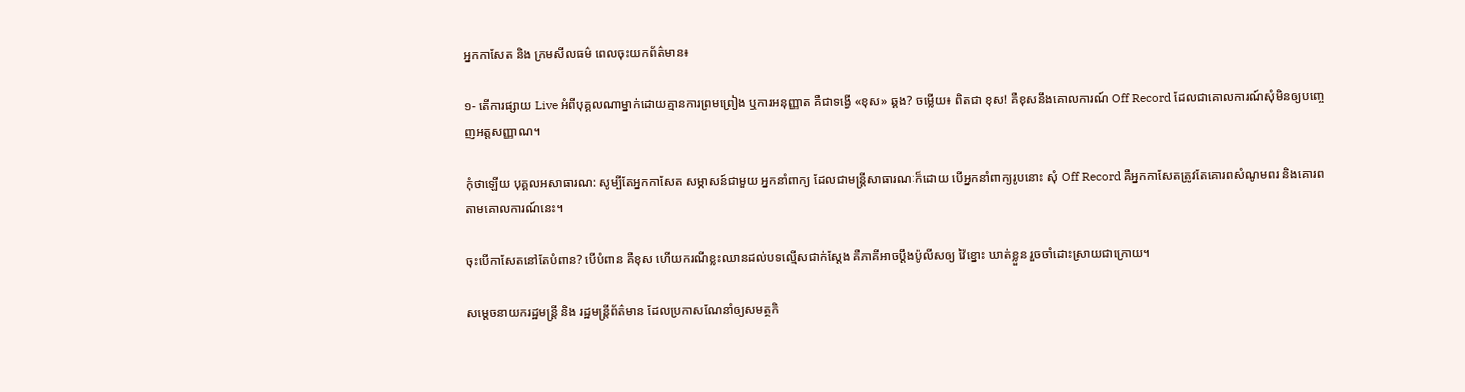អ្នកកាសែត និង ក្រមសីលធម៌ ពេលចុះយកព័ត៌មាន៖

១- តើការផ្សាយ Live អំពីបុគ្គលណាម្នាក់ដោយគ្មានការព្រមព្រៀង ឬការអនុញ្ញាត គឺជាទង្វើ «ខុស» ឆ្គង? ចម្លើយ៖ ពិតជា ខុស! គឺខុសនឹងគោលការណ៍ Off Record ដែលជាគោលការណ៍សុំមិនឲ្យបញ្ចេញអត្តសញ្ញាណ។

កុំថាឡើយ បុគ្គលអសាធារណ: សូម្បីតែអ្នកកាសែត សម្ភាសន៍ជាមួយ អ្នកនាំពាក្យ ដែលជាមន្ត្រីសាធារណៈក៏ដោយ បើអ្នកនាំពាក្យរូបនោះ សុំ Off Record គឺអ្នកកាសែតត្រូវតែគោរពសំណូមពរ និងគោរពតាមគោលការណ៍នេះ។

ចុះបើកាសែតនៅតែបំពាន? បើបំពាន គឺខុស ហើយករណីខ្លះឈានដល់បទល្មើសជាក់ស្តែង គឺភាគីអាចប្តឹងប៉ូលីសឲ្យ វ៉ៃខ្នោះ ឃាត់ខ្លួន រួចចាំដោះស្រាយជាក្រោយ។

សម្តេចនាយករដ្ឋមន្ត្រី និង រដ្ឋមន្ត្រីព័ត៌មាន ដែលប្រកាសណែនាំឲ្យសមត្ថកិ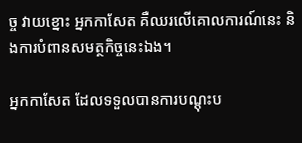ច្ច វាយខ្នោះ អ្នកកាសែត គឺឈរលើគោលការណ៍នេះ និងការបំពានសមត្ថកិច្ចនេះឯង។

អ្នកកាសែត ដែលទទួលបានការបណ្តុះប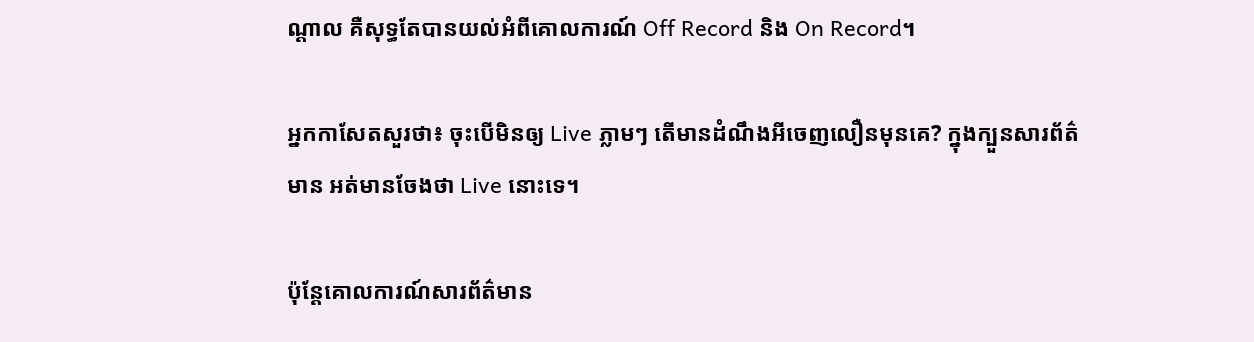ណ្តាល គឺសុទ្ធតែបានយល់អំពីគោលការណ៍ Off Record និង On Record។

អ្នកកាសែតសួរថា៖ ចុះបើមិនឲ្យ Live ភ្លាមៗ តើមានដំណឹងអីចេញលឿនមុនគេ? ក្នុងក្បួនសារព័ត៌មាន អត់មានចែងថា Live នោះទេ។

ប៉ុន្តែគោលការណ៍សារព័ត៌មាន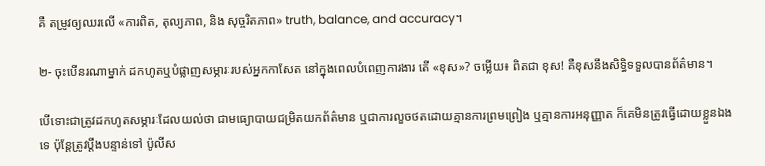គឺ តម្រូវឲ្យឈរលើ «ការពិត, តុល្យភាព, និង សុច្ចរិតភាព» truth, balance, and accuracy។

២- ចុះបើនរណាម្នាក់ ដកហូតឬបំផ្លាញសម្ភារៈរបស់អ្នកកាសែត នៅក្នុងពេលបំពេញការងារ តើ «ខុស»? ចម្លើយ៖ ពិតជា ខុស! គឺខុសនឹងសិទ្ធិទទួលបានព័ត៌មាន។

បើទោះជាត្រូវដកហូតសម្ភារៈដែលយល់ថា ជាមធ្យោបាយជម្រិតយកព័ត៌មាន ឬជាការលួចថតដោយគ្មានការព្រមព្រៀង ឬគ្មានការអនុញ្ញាត ក៏គេមិនត្រូវធ្វើដោយខ្លួនឯងទេ ប៉ុន្តែត្រូវប្តឹងបន្ទាន់ទៅ ប៉ូលីស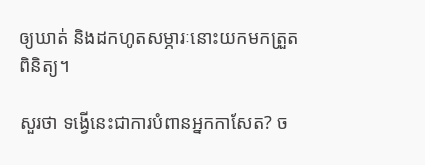ឲ្យឃាត់ និងដកហូតសម្ភារៈនោះយកមកត្រួតពិនិត្យ។

សួរថា ទង្វើនេះជាការបំពានអ្នកកាសែត? ច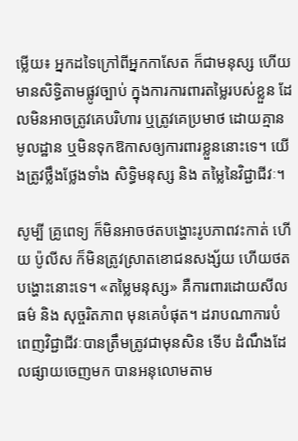ម្លើយ៖ អ្នកដទៃក្រៅពីអ្នកកាសែត ក៏ជាមនុស្ស ហើយមានសិទ្ធិតាមផ្លូវច្បាប់ ក្នុងការការពារតម្លៃរបស់ខ្លួន ដែលមិនអាចត្រូវគេបរិហារ ឬត្រូវគេប្រមាថ ដោយគ្មានមូលដ្ឋាន ឬមិនទុកឱកាសឲ្យការពារខ្លួននោះទេ។ យើងត្រូវថ្លឹងថ្លែងទាំង សិទ្ធិមនុស្ស និង តម្លៃនៃវិជ្ជាជីវៈ។

សូម្បី គ្រូពេទ្យ ក៏មិនអាចថតបង្ហោះរូបភាពវះកាត់ ហើយ ប៉ូលីស ក៏មិនត្រូវស្រាតខោជនសង្ស័យ ហើយថតបង្ហោះនោះទេ។ «តម្លៃមនុស្ស» គឺការពារដោយសីលធម៌ និង សុច្ចរិតភាព មុនគេបំផុត។ ដរាបណាការបំពេញវិជ្ជាជីវៈបានត្រឹមត្រូវជាមុនសិន ទើប ដំណឹងដែលផ្សាយចេញមក បានអនុលោមតាម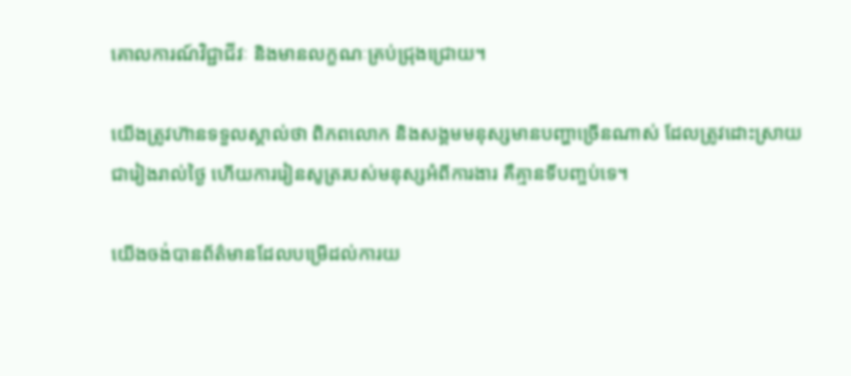គោលការណ៍វិជ្ជាជីវៈ និងមានលក្ខណៈគ្រប់ជ្រុងជ្រោយ។

យើងត្រូវហ៊ានទទួលស្គាល់ថា ពិភពលោក និងសង្គមមនុស្សមានបញ្ហាច្រើនណាស់ ដែលត្រូវដោះស្រាយជារៀងរាល់ថ្ងៃ ហើយការរៀនសូត្ររបស់មនុស្សអំពីការងារ គឺគ្មានទីបញ្ចប់ទេ។

យើងចង់បានព័ត៌មានដែលបម្រើដល់ការយ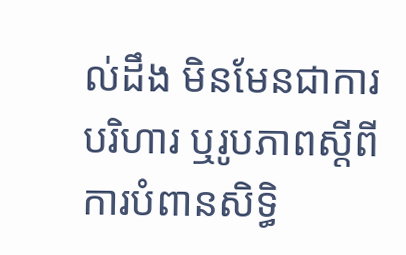ល់ដឹង មិនមែនជាការបរិហារ ឬរូបភាពស្តីពីការបំពានសិទ្ធិ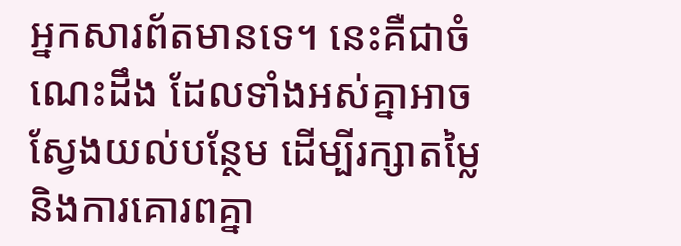អ្នកសារព័តមានទេ។ នេះគឺជាចំណេះដឹង ដែលទាំងអស់គ្នាអាចស្វែងយល់បន្ថែម ដើម្បីរក្សាតម្លៃ និងការគោរពគ្នា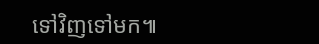ទៅវិញទៅមក៕